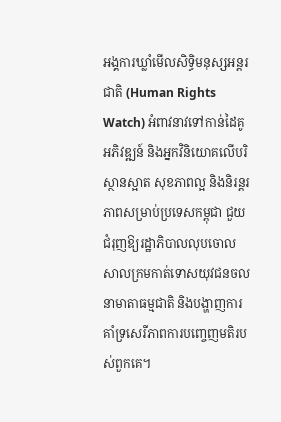អង្គការឃ្លាំមើលសិទ្ធិមនុស្សអន្តរជាតិ (Human Rights Watch) អំពាវនាវទៅកាន់ដៃគូអភិវឌ្ឍន៍ និងអ្នកវិនិយោគលើបរិស្ថានស្អាត សុខភាពល្អ និងនិរន្តរភាពសម្រាប់ប្រទេសកម្ពុជា ជួយជំរុញឱ្យរដ្ឋាភិបាលលុបចោលសាលក្រមកាត់ទោសយុវជនចលនាមាតាធម្មជាតិ និងបង្ហាញការគាំទ្រសេរីភាពការបញ្ចេញមតិរបស់ពួកគេ។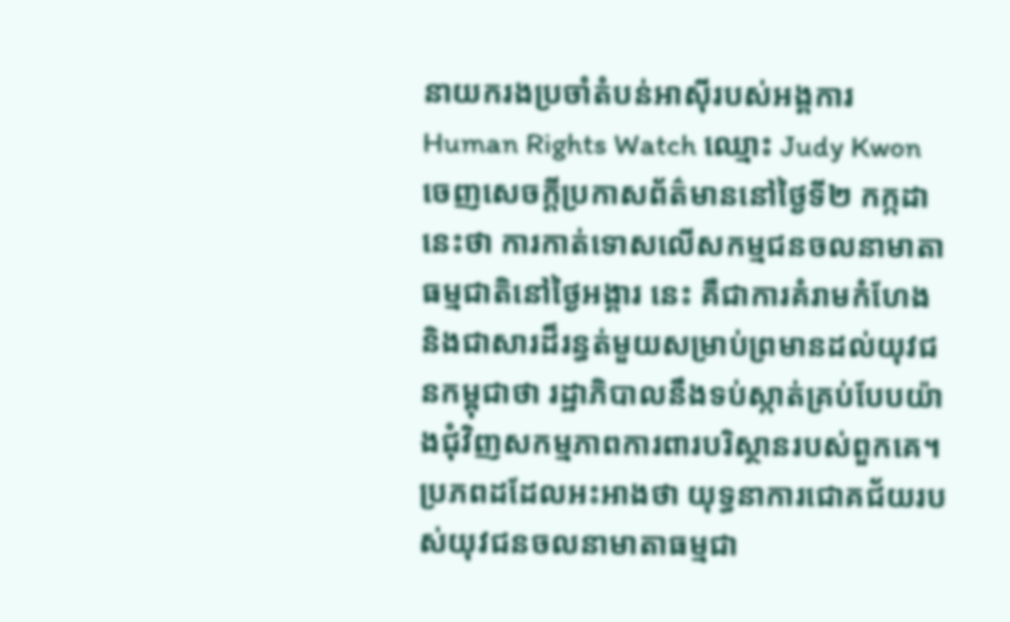នាយករងប្រចាំតំបន់អាស៊ីរបស់អង្គការ Human Rights Watch ឈ្មោះ Judy Kwon ចេញសេចក្តីប្រកាសព័ត៌មាននៅថ្ងៃទី២ កក្កដា នេះថា ការកាត់ទោសលើសកម្មជនចលនាមាតាធម្មជាតិនៅថ្ងៃអង្គារ នេះ គឺជាការគំរាមកំហែង និងជាសារដ៏រន្ធត់មួយសម្រាប់ព្រមានដល់យុវជនកម្ពុជាថា រដ្ឋាភិបាលនឹងទប់ស្កាត់គ្រប់បែបយ៉ាងជុំវិញសកម្មភាពការពារបរិស្ថានរបស់ពួកគេ។
ប្រភពដដែលអះអាងថា យុទ្ធនាការជោគជ័យរបស់យុវជនចលនាមាតាធម្មជា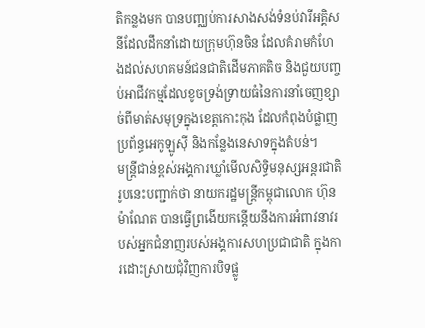តិកន្លងមក បានបញ្ឈប់ការសាងសង់ទំនប់វារីអគ្គិសនីដែលដឹកនាំដោយក្រុមហ៊ុនចិន ដែលគំរាមកំហែងដល់សហគមន៍ជនជាតិដើមភាគតិច និងជួយបញ្ចប់អាជីវកម្មដែលខូចទ្រង់ទ្រាយធំនៃការនាំចេញខ្សាច់ពីមាត់សមុទ្រក្នុងខេត្តកោះកុង ដែលកំពុងបំផ្លាញប្រព័ន្ធអេកូឡូស៊ី និងកន្លែងនេសាទក្នុងតំបន់។
មន្ត្រីជាន់ខ្ពស់អង្គការឃ្លាំមើលសិទ្ធិមនុស្សអន្តរជាតិរូបនេះបញ្ជាក់ថា នាយករដ្ឋមន្ត្រីកម្ពុជាលោក ហ៊ុន ម៉ាណែត បានធ្វើព្រងើយកន្តើយនឹងការអំពាវនាវរបស់អ្នកជំនាញរបស់អង្គការសហប្រជាជាតិ ក្នុងការដោះស្រាយជុំវិញការបិទផ្លូ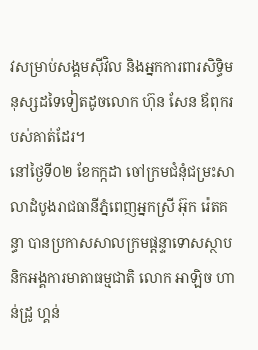វសម្រាប់សង្គមស៊ីវិល និងអ្នកការពារសិទ្ធិមនុស្សដទៃទៀតដូចលោក ហ៊ុន សែន ឪពុករបស់គាត់ដែរ។
នៅថ្ងៃទី០២ ខែកក្កដា ចៅក្រមជំនុំជម្រះសាលាដំបូងរាជធានីភ្នំពេញអ្នកស្រី អ៊ុក រ៉េតគន្ធា បានប្រកាសសាលក្រមផ្ដន្ទាទោសស្ថាបនិកអង្គការមាតាធម្មជាតិ លោក អាឡិច ហាន់ដ្រូ ហ្គន់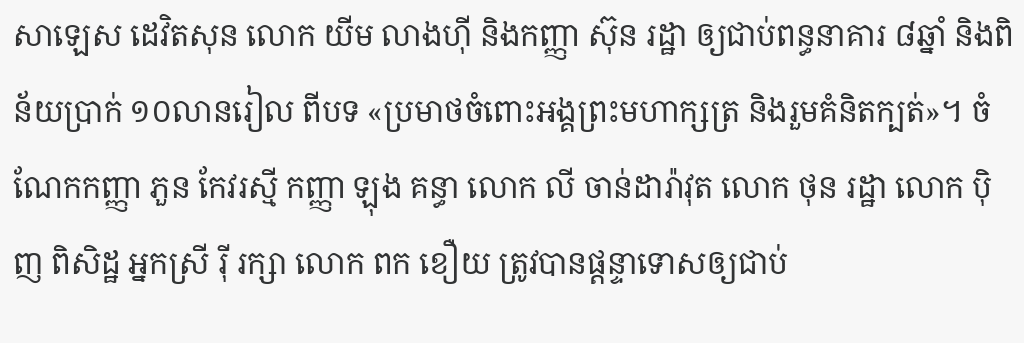សាឡេស ដេវិតសុន លោក យីម លាងហ៊ី និងកញ្ញា ស៊ុន រដ្ឋា ឲ្យជាប់ពន្ធនាគារ ៨ឆ្នាំ និងពិន័យប្រាក់ ១០លានរៀល ពីបទ «ប្រមាថចំពោះអង្គព្រះមហាក្សត្រ និងរួមគំនិតក្បត់»។ ចំណែកកញ្ញា ភួន កែវរស្មី កញ្ញា ឡុង គន្ធា លោក លី ចាន់ដារ៉ាវុត លោក ថុន រដ្ឋា លោក ប៉ិញ ពិសិដ្ឋ អ្នកស្រី រ៉ី រក្សា លោក ពក ខឿយ ត្រូវបានផ្ដន្ទាទោសឲ្យជាប់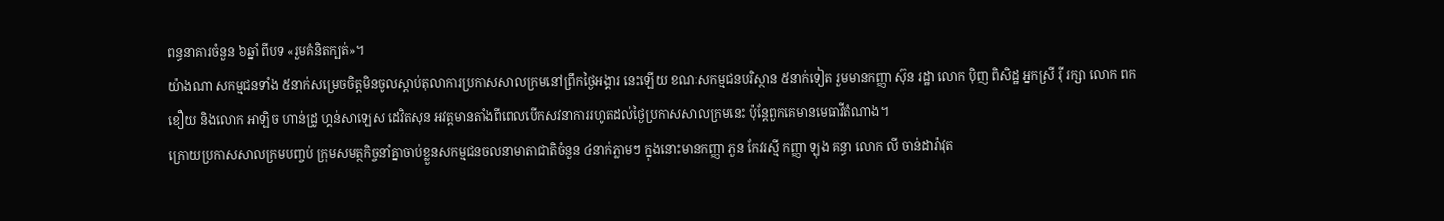ពន្ធនាគារចំនួន ៦ឆ្នាំ ពីបទ «រួមគំនិតក្បត់»។
យ៉ាងណា សកម្មជនទាំង ៥នាក់សម្រេចចិត្តមិនចូលស្ដាប់តុលាការប្រកាសសាលក្រមនៅព្រឹកថ្ងៃអង្គារ នេះឡើយ ខណៈសកម្មជនបរិស្ថាន ៥នាក់ទៀត រួមមានកញ្ញា ស៊ុន រដ្ឋា លោក ប៉ិញ ពិសិដ្ឋ អ្នកស្រី រ៉ី រក្សា លោក ពក ខឿយ និងលោក អាឡិច ហាន់ដ្រូ ហ្គន់សាឡេស ដេវិតសុន អវត្តមានតាំងពីពេលបើកសវនាការរហូតដល់ថ្ងៃប្រកាសសាលក្រមនេះ ប៉ុន្តែពួកគេមានមេធាវីតំណាង។
ក្រោយប្រកាសសាលក្រមបញ្ចប់ ក្រុមសមត្ថកិច្ចនាំគ្នាចាប់ខ្លួនសកម្មជនចលនាមាតាជាតិចំនួន ៤នាក់ភ្លាមៗ ក្នុងនោះមានកញ្ញា ភួន កែវរស្មី កញ្ញា ឡុង គន្ធា លោក លី ចាន់ដារ៉ាវុត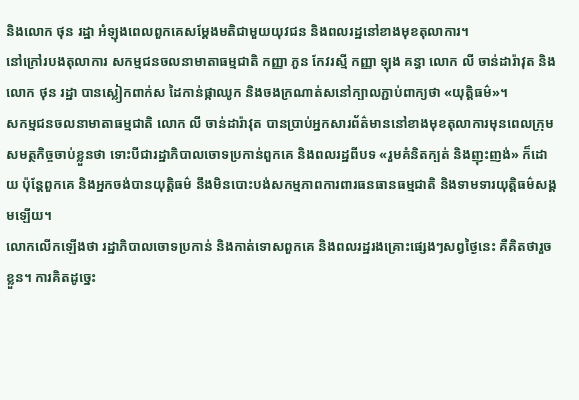និងលោក ថុន រដ្ឋា អំឡុងពេលពួកគេសម្ដែងមតិជាមួយយុវជន និងពលរដ្ឋនៅខាងមុខតុលាការ។
នៅក្រៅរបងតុលាការ សកម្មជនចលនាមាតាធម្មជាតិ កញ្ញា ភួន កែវរស្មី កញ្ញា ឡុង គន្ធា លោក លី ចាន់ដារ៉ាវុត និងលោក ថុន រដ្ឋា បានស្លៀកពាក់ស ដៃកាន់ផ្កាឈូក និងចងក្រណាត់សនៅក្បាលភ្ជាប់ពាក្យថា «យុត្តិធម៌»។
សកម្មជនចលនាមាតាធម្មជាតិ លោក លី ចាន់ដារ៉ាវុត បានប្រាប់អ្នកសារព័ត៌មាននៅខាងមុខតុលាការមុនពេលក្រុមសមត្ថកិច្ចចាប់ខ្លួនថា ទោះបីជារដ្ឋាភិបាលចោទប្រកាន់ពួកគេ និងពលរដ្ឋពីបទ «រួមគំនិតក្បត់ និងញុះញង់» ក៏ដោយ ប៉ុន្តែពួកគេ និងអ្នកចង់បានយុត្តិធម៌ នឹងមិនបោះបង់សកម្មភាពការពារធនធានធម្មជាតិ និងទាមទារយុត្តិធម៌សង្គមឡើយ។
លោកលើកឡើងថា រដ្ឋាភិបាលចោទប្រកាន់ និងកាត់ទោសពួកគេ និងពលរដ្ឋរងគ្រោះផ្សេងៗសព្វថ្ងៃនេះ គឺគិតថារួចខ្លួន។ ការគិតដូច្នេះ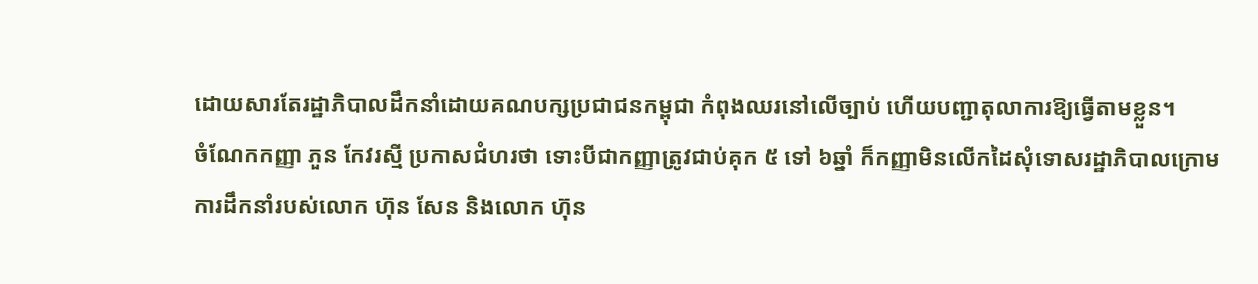ដោយសារតែរដ្ឋាភិបាលដឹកនាំដោយគណបក្សប្រជាជនកម្ពុជា កំពុងឈរនៅលើច្បាប់ ហើយបញ្ជាតុលាការឱ្យធ្វើតាមខ្លួន។
ចំណែកកញ្ញា ភួន កែវរស្មី ប្រកាសជំហរថា ទោះបីជាកញ្ញាត្រូវជាប់គុក ៥ ទៅ ៦ឆ្នាំ ក៏កញ្ញាមិនលើកដៃសុំទោសរដ្ឋាភិបាលក្រោមការដឹកនាំរបស់លោក ហ៊ុន សែន និងលោក ហ៊ុន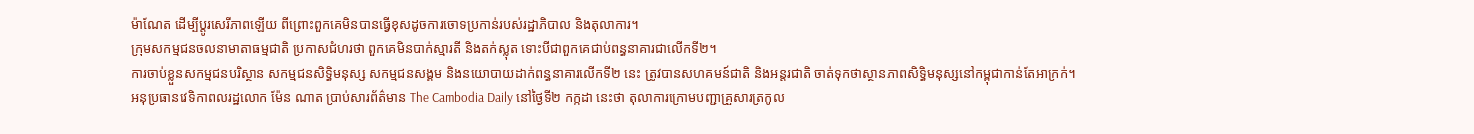ម៉ាណែត ដើម្បីប្ដូរសេរីភាពឡើយ ពីព្រោះពួកគេមិនបានធ្វើខុសដូចការចោទប្រកាន់របស់រដ្ឋាភិបាល និងតុលាការ។
ក្រុមសកម្មជនចលនាមាតាធម្មជាតិ ប្រកាសជំហរថា ពួកគេមិនបាក់ស្មារតី និងតក់ស្លុត ទោះបីជាពួកគេជាប់ពន្ធនាគារជាលើកទី២។
ការចាប់ខ្លួនសកម្មជនបរិស្ថាន សកម្មជនសិទ្ធិមនុស្ស សកម្មជនសង្គម និងនយោបាយដាក់ពន្ធនាគារលើកទី២ នេះ ត្រូវបានសហគមន៍ជាតិ និងអន្តរជាតិ ចាត់ទុកថាស្ថានភាពសិទ្ធិមនុស្សនៅកម្ពុជាកាន់តែអាក្រក់។
អនុប្រធានវេទិកាពលរដ្ឋលោក ម៉ែន ណាត ប្រាប់សារព័ត៌មាន The Cambodia Daily នៅថ្ងៃទី២ កក្កដា នេះថា តុលាការក្រោមបញ្ជាគ្រួសារត្រកូល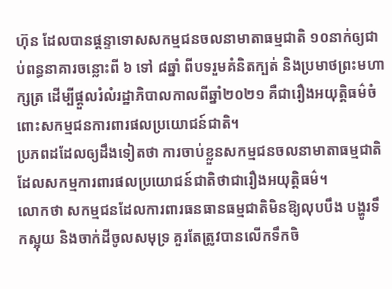ហ៊ុន ដែលបានផ្ដន្ទាទោសសកម្មជនចលនាមាតាធម្មជាតិ ១០នាក់ឲ្យជាប់ពន្ធនាគារចន្លោះពី ៦ ទៅ ៨ឆ្នាំ ពីបទរួមគំនិតក្បត់ និងប្រមាថព្រះមហាក្សត្រ ដើម្បីផ្តួលរំលំរដ្ឋាភិបាលកាលពីឆ្នាំ២០២១ គឺជារឿងអយុត្តិធម៌ចំពោះសកម្មជនការពារផលប្រយោជន៍ជាតិ។
ប្រភពដដែលឲ្យដឹងទៀតថា ការចាប់ខ្លួនសកម្មជនចលនាមាតាធម្មជាតិ ដែលសកម្មការពារផលប្រយោជន៍ជាតិថាជារឿងអយុត្តិធម៌។
លោកថា សកម្មជនដែលការពារធនធានធម្មជាតិមិនឱ្យលុបបឹង បង្ហូរទឹកស្អុយ និងចាក់ដីចូលសមុទ្រ គួរតែត្រូវបានលើកទឹកចិ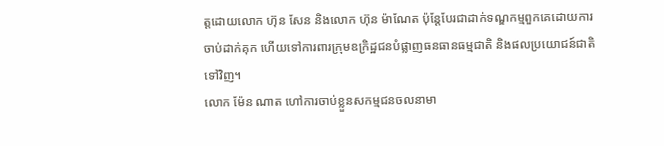ត្តដោយលោក ហ៊ុន សែន និងលោក ហ៊ុន ម៉ាណែត ប៉ុន្តែបែរជាដាក់ទណ្ឌកម្មពួកគេដោយការចាប់ដាក់គុក ហើយទៅការពារក្រុមឧក្រិដ្ឋជនបំផ្លាញធនធានធម្មជាតិ និងផលប្រយោជន៍ជាតិទៅវិញ។
លោក ម៉ែន ណាត ហៅការចាប់ខ្លួនសកម្មជនចលនាមា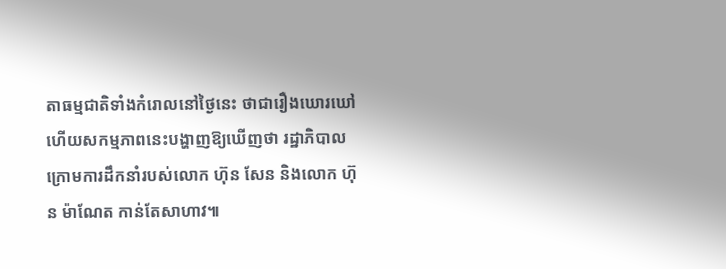តាធម្មជាតិទាំងកំរោលនៅថ្ងៃនេះ ថាជារឿងឃោរឃៅ ហើយសកម្មភាពនេះបង្ហាញឱ្យឃើញថា រដ្ឋាភិបាលក្រោមការដឹកនាំរបស់លោក ហ៊ុន សែន និងលោក ហ៊ុន ម៉ាណែត កាន់តែសាហាវ៕